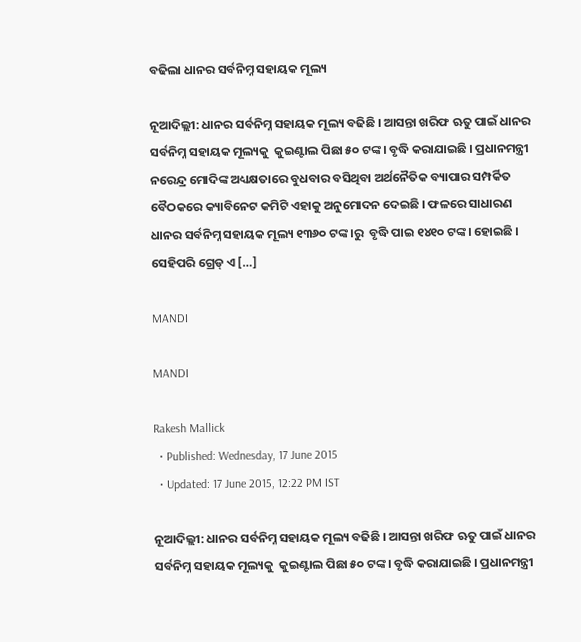ବଢିଲା ଧାନର ସର୍ବନିମ୍ନ ସହାୟକ ମୂଲ୍ୟ

ନୂଆଦିଲ୍ଲୀ: ଧାନର ସର୍ବନିମ୍ନ ସହାୟକ ମୂଲ୍ୟ ବଢିଛି । ଆସନ୍ତା ଖରିଫ ଋତୁ ପାଇଁ ଧାନର ସର୍ବନିମ୍ନ ସହାୟକ ମୂଲ୍ୟକୁ  କୁଇଣ୍ଟାଲ ପିଛା ୫୦ ଟଙ୍କ। ବୃଦ୍ଧି କରାଯାଇଛି । ପ୍ରଧାନମନ୍ତ୍ରୀ ନରେନ୍ଦ୍ର ମୋଦିଙ୍କ ଅଧ୍ୟକ୍ଷତାରେ ବୁଧବାର ବସିଥିବା ଅର୍ଥନୈତିକ ବ୍ୟାପାର ସମ୍ପର୍କିତ ବୈଠକରେ କ୍ୟାବିନେଟ କମିଟି ଏହାକୁ ଅନୁମୋଦନ ଦେଇଛି । ଫଳରେ ସାଧାରଣ ଧାନର ସର୍ବନିମ୍ନ ସହାୟକ ମୂଲ୍ୟ ୧୩୬୦ ଟଙ୍କ।ରୁ  ବୃଦ୍ଧି ପାଇ ୧୪୧୦ ଟଙ୍କ। ହୋଇଛି । ସେହିପରି ଗ୍ରେଡ୍ ଏ […]

MANDI

MANDI

Rakesh Mallick
  • Published: Wednesday, 17 June 2015
  • Updated: 17 June 2015, 12:22 PM IST

ନୂଆଦିଲ୍ଲୀ: ଧାନର ସର୍ବନିମ୍ନ ସହାୟକ ମୂଲ୍ୟ ବଢିଛି । ଆସନ୍ତା ଖରିଫ ଋତୁ ପାଇଁ ଧାନର ସର୍ବନିମ୍ନ ସହାୟକ ମୂଲ୍ୟକୁ  କୁଇଣ୍ଟାଲ ପିଛା ୫୦ ଟଙ୍କ। ବୃଦ୍ଧି କରାଯାଇଛି । ପ୍ରଧାନମନ୍ତ୍ରୀ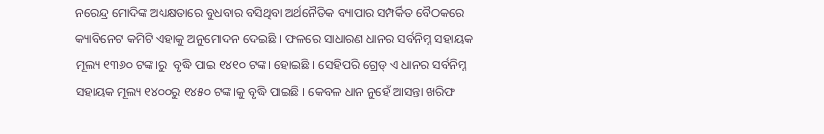ନରେନ୍ଦ୍ର ମୋଦିଙ୍କ ଅଧ୍ୟକ୍ଷତାରେ ବୁଧବାର ବସିଥିବା ଅର୍ଥନୈତିକ ବ୍ୟାପାର ସମ୍ପର୍କିତ ବୈଠକରେ କ୍ୟାବିନେଟ କମିଟି ଏହାକୁ ଅନୁମୋଦନ ଦେଇଛି । ଫଳରେ ସାଧାରଣ ଧାନର ସର୍ବନିମ୍ନ ସହାୟକ ମୂଲ୍ୟ ୧୩୬୦ ଟଙ୍କ।ରୁ  ବୃଦ୍ଧି ପାଇ ୧୪୧୦ ଟଙ୍କ। ହୋଇଛି । ସେହିପରି ଗ୍ରେଡ୍ ଏ ଧାନର ସର୍ବନିମ୍ନ ସହାୟକ ମୂଲ୍ୟ ୧୪୦୦ରୁ ୧୪୫୦ ଟଙ୍କ।କୁ ବୃଦ୍ଧି ପାଇଛି । କେବଳ ଧାନ ନୁହେଁ ଆସନ୍ତା ଖରିଫ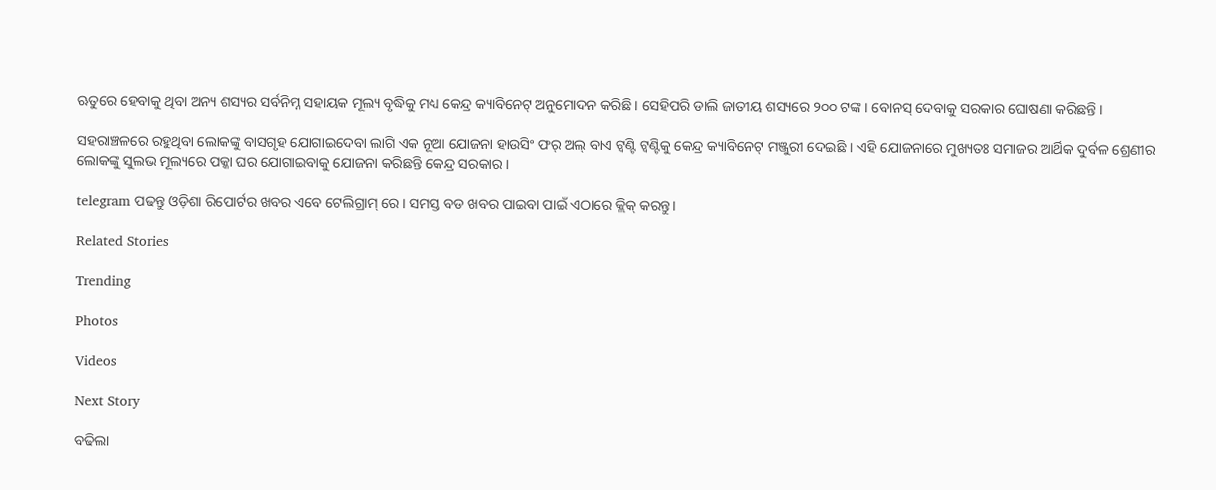ଋତୁରେ ହେବାକୁ ଥିବା ଅନ୍ୟ ଶସ୍ୟର ସର୍ବନିମ୍ନ ସହାୟକ ମୂଲ୍ୟ ବୃଦ୍ଧିକୁ ମଧ୍ୟ କେନ୍ଦ୍ର କ୍ୟାବିନେଟ୍ ଅନୁମୋଦନ କରିଛି । ସେହିପରି ଡାଲି ଜାତୀୟ ଶସ୍ୟରେ ୨୦୦ ଟଙ୍କ। ବୋନସ୍ ଦେବାକୁ ସରକାର ଘୋଷଣା କରିଛନ୍ତି ।

ସହରାଞ୍ଚଳରେ ରହୁଥିବା ଲୋକଙ୍କୁ ବାସଗୃହ ଯୋଗାଇଦେବା ଲାଗି ଏକ ନୂଆ ଯୋଜନା ହାଉସିଂ ଫର୍ ଅଲ୍ ବାଏ ଟ୍ୱଣ୍ଟି ଟ୍ୱଣ୍ଟିକୁ କେନ୍ଦ୍ର କ୍ୟାବିନେଟ୍ ମଞ୍ଜୁରୀ ଦେଇଛି । ଏହି ଯୋଜନାରେ ମୁଖ୍ୟତଃ ସମାଜର ଆର୍ଥିକ ଦୁର୍ବଳ ଶ୍ରେଣୀର ଲୋକଙ୍କୁ ସୁଲଭ ମୂଲ୍ୟରେ ପକ୍କା ଘର ଯୋଗାଇବାକୁ ଯୋଜନା କରିଛନ୍ତି କେନ୍ଦ୍ର ସରକାର ।

telegram ପଢନ୍ତୁ ଓଡ଼ିଶା ରିପୋର୍ଟର ଖବର ଏବେ ଟେଲିଗ୍ରାମ୍ ରେ। ସମସ୍ତ ବଡ ଖବର ପାଇବା ପାଇଁ ଏଠାରେ କ୍ଲିକ୍ କରନ୍ତୁ।

Related Stories

Trending

Photos

Videos

Next Story

ବଢିଲା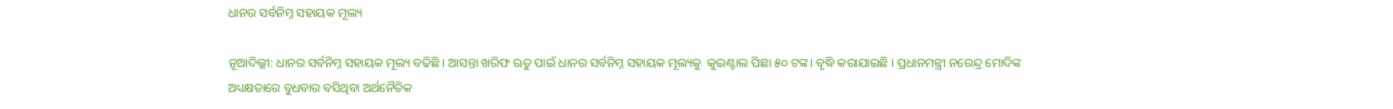ଧାନର ସର୍ବନିମ୍ନ ସହାୟକ ମୂଲ୍ୟ

ନୂଆଦିଲ୍ଲୀ: ଧାନର ସର୍ବନିମ୍ନ ସହାୟକ ମୂଲ୍ୟ ବଢିଛି । ଆସନ୍ତା ଖରିଫ ଋତୁ ପାଇଁ ଧାନର ସର୍ବନିମ୍ନ ସହାୟକ ମୂଲ୍ୟକୁ  କୁଇଣ୍ଟାଲ ପିଛା ୫୦ ଟଙ୍କ। ବୃଦ୍ଧି କରାଯାଇଛି । ପ୍ରଧାନମନ୍ତ୍ରୀ ନରେନ୍ଦ୍ର ମୋଦିଙ୍କ ଅଧ୍ୟକ୍ଷତାରେ ବୁଧବାର ବସିଥିବା ଅର୍ଥନୈତିକ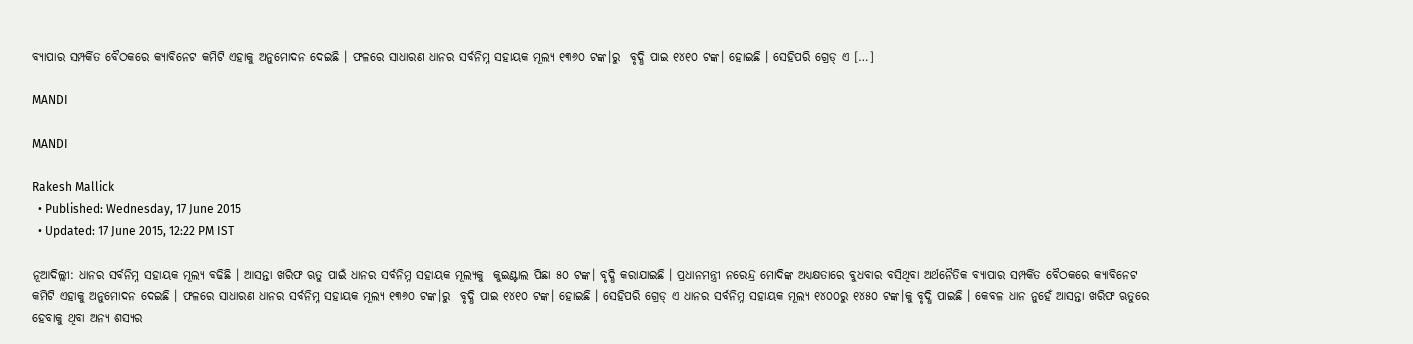ବ୍ୟାପାର ସମ୍ପର୍କିତ ବୈଠକରେ କ୍ୟାବିନେଟ କମିଟି ଏହାକୁ ଅନୁମୋଦନ ଦେଇଛି । ଫଳରେ ସାଧାରଣ ଧାନର ସର୍ବନିମ୍ନ ସହାୟକ ମୂଲ୍ୟ ୧୩୬୦ ଟଙ୍କ।ରୁ  ବୃଦ୍ଧି ପାଇ ୧୪୧୦ ଟଙ୍କ। ହୋଇଛି । ସେହିପରି ଗ୍ରେଡ୍ ଏ […]

MANDI

MANDI

Rakesh Mallick
  • Published: Wednesday, 17 June 2015
  • Updated: 17 June 2015, 12:22 PM IST

ନୂଆଦିଲ୍ଲୀ: ଧାନର ସର୍ବନିମ୍ନ ସହାୟକ ମୂଲ୍ୟ ବଢିଛି । ଆସନ୍ତା ଖରିଫ ଋତୁ ପାଇଁ ଧାନର ସର୍ବନିମ୍ନ ସହାୟକ ମୂଲ୍ୟକୁ  କୁଇଣ୍ଟାଲ ପିଛା ୫୦ ଟଙ୍କ। ବୃଦ୍ଧି କରାଯାଇଛି । ପ୍ରଧାନମନ୍ତ୍ରୀ ନରେନ୍ଦ୍ର ମୋଦିଙ୍କ ଅଧ୍ୟକ୍ଷତାରେ ବୁଧବାର ବସିଥିବା ଅର୍ଥନୈତିକ ବ୍ୟାପାର ସମ୍ପର୍କିତ ବୈଠକରେ କ୍ୟାବିନେଟ କମିଟି ଏହାକୁ ଅନୁମୋଦନ ଦେଇଛି । ଫଳରେ ସାଧାରଣ ଧାନର ସର୍ବନିମ୍ନ ସହାୟକ ମୂଲ୍ୟ ୧୩୬୦ ଟଙ୍କ।ରୁ  ବୃଦ୍ଧି ପାଇ ୧୪୧୦ ଟଙ୍କ। ହୋଇଛି । ସେହିପରି ଗ୍ରେଡ୍ ଏ ଧାନର ସର୍ବନିମ୍ନ ସହାୟକ ମୂଲ୍ୟ ୧୪୦୦ରୁ ୧୪୫୦ ଟଙ୍କ।କୁ ବୃଦ୍ଧି ପାଇଛି । କେବଳ ଧାନ ନୁହେଁ ଆସନ୍ତା ଖରିଫ ଋତୁରେ ହେବାକୁ ଥିବା ଅନ୍ୟ ଶସ୍ୟର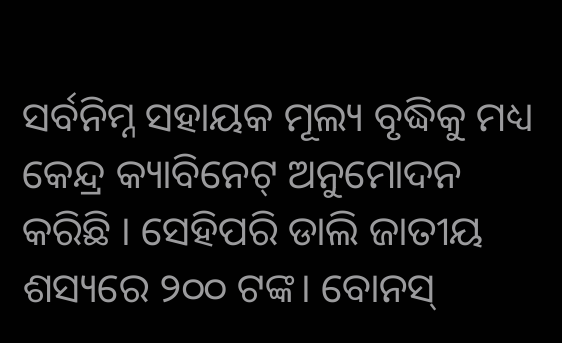ସର୍ବନିମ୍ନ ସହାୟକ ମୂଲ୍ୟ ବୃଦ୍ଧିକୁ ମଧ୍ୟ କେନ୍ଦ୍ର କ୍ୟାବିନେଟ୍ ଅନୁମୋଦନ କରିଛି । ସେହିପରି ଡାଲି ଜାତୀୟ ଶସ୍ୟରେ ୨୦୦ ଟଙ୍କ। ବୋନସ୍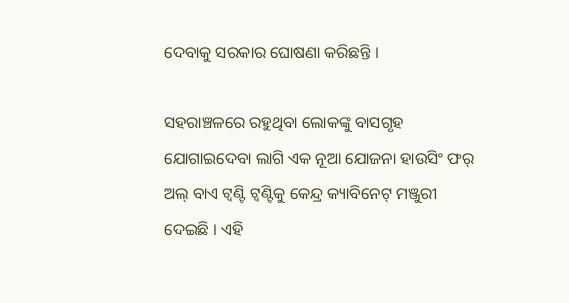ଦେବାକୁ ସରକାର ଘୋଷଣା କରିଛନ୍ତି ।

ସହରାଞ୍ଚଳରେ ରହୁଥିବା ଲୋକଙ୍କୁ ବାସଗୃହ ଯୋଗାଇଦେବା ଲାଗି ଏକ ନୂଆ ଯୋଜନା ହାଉସିଂ ଫର୍ ଅଲ୍ ବାଏ ଟ୍ୱଣ୍ଟି ଟ୍ୱଣ୍ଟିକୁ କେନ୍ଦ୍ର କ୍ୟାବିନେଟ୍ ମଞ୍ଜୁରୀ ଦେଇଛି । ଏହି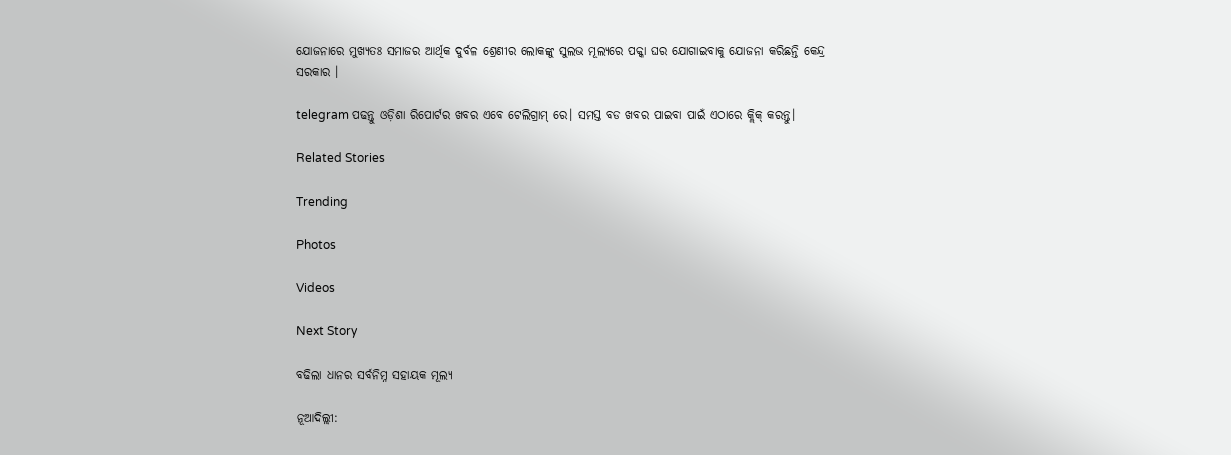ଯୋଜନାରେ ମୁଖ୍ୟତଃ ସମାଜର ଆର୍ଥିକ ଦୁର୍ବଳ ଶ୍ରେଣୀର ଲୋକଙ୍କୁ ସୁଲଭ ମୂଲ୍ୟରେ ପକ୍କା ଘର ଯୋଗାଇବାକୁ ଯୋଜନା କରିଛନ୍ତି କେନ୍ଦ୍ର ସରକାର ।

telegram ପଢନ୍ତୁ ଓଡ଼ିଶା ରିପୋର୍ଟର ଖବର ଏବେ ଟେଲିଗ୍ରାମ୍ ରେ। ସମସ୍ତ ବଡ ଖବର ପାଇବା ପାଇଁ ଏଠାରେ କ୍ଲିକ୍ କରନ୍ତୁ।

Related Stories

Trending

Photos

Videos

Next Story

ବଢିଲା ଧାନର ସର୍ବନିମ୍ନ ସହାୟକ ମୂଲ୍ୟ

ନୂଆଦିଲ୍ଲୀ: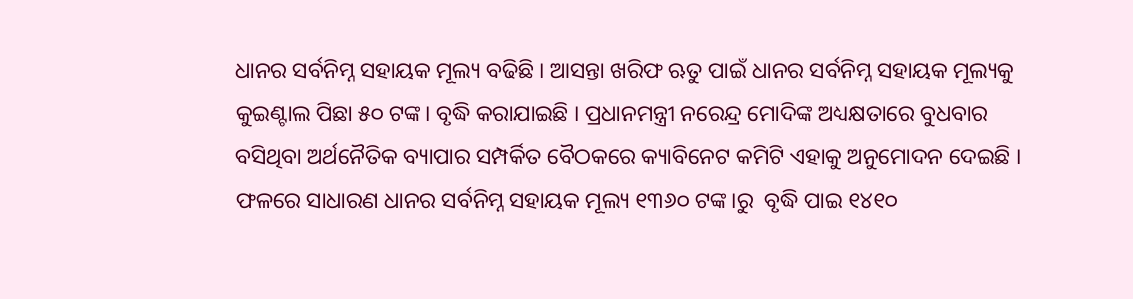ଧାନର ସର୍ବନିମ୍ନ ସହାୟକ ମୂଲ୍ୟ ବଢିଛି । ଆସନ୍ତା ଖରିଫ ଋତୁ ପାଇଁ ଧାନର ସର୍ବନିମ୍ନ ସହାୟକ ମୂଲ୍ୟକୁ  କୁଇଣ୍ଟାଲ ପିଛା ୫୦ ଟଙ୍କ। ବୃଦ୍ଧି କରାଯାଇଛି । ପ୍ରଧାନମନ୍ତ୍ରୀ ନରେନ୍ଦ୍ର ମୋଦିଙ୍କ ଅଧ୍ୟକ୍ଷତାରେ ବୁଧବାର ବସିଥିବା ଅର୍ଥନୈତିକ ବ୍ୟାପାର ସମ୍ପର୍କିତ ବୈଠକରେ କ୍ୟାବିନେଟ କମିଟି ଏହାକୁ ଅନୁମୋଦନ ଦେଇଛି । ଫଳରେ ସାଧାରଣ ଧାନର ସର୍ବନିମ୍ନ ସହାୟକ ମୂଲ୍ୟ ୧୩୬୦ ଟଙ୍କ।ରୁ  ବୃଦ୍ଧି ପାଇ ୧୪୧୦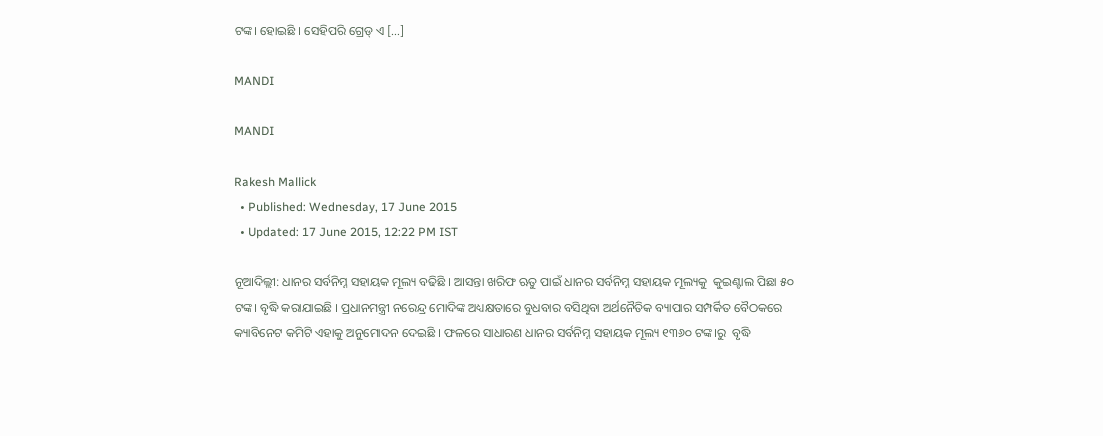ଟଙ୍କ। ହୋଇଛି । ସେହିପରି ଗ୍ରେଡ୍ ଏ […]

MANDI

MANDI

Rakesh Mallick
  • Published: Wednesday, 17 June 2015
  • Updated: 17 June 2015, 12:22 PM IST

ନୂଆଦିଲ୍ଲୀ: ଧାନର ସର୍ବନିମ୍ନ ସହାୟକ ମୂଲ୍ୟ ବଢିଛି । ଆସନ୍ତା ଖରିଫ ଋତୁ ପାଇଁ ଧାନର ସର୍ବନିମ୍ନ ସହାୟକ ମୂଲ୍ୟକୁ  କୁଇଣ୍ଟାଲ ପିଛା ୫୦ ଟଙ୍କ। ବୃଦ୍ଧି କରାଯାଇଛି । ପ୍ରଧାନମନ୍ତ୍ରୀ ନରେନ୍ଦ୍ର ମୋଦିଙ୍କ ଅଧ୍ୟକ୍ଷତାରେ ବୁଧବାର ବସିଥିବା ଅର୍ଥନୈତିକ ବ୍ୟାପାର ସମ୍ପର୍କିତ ବୈଠକରେ କ୍ୟାବିନେଟ କମିଟି ଏହାକୁ ଅନୁମୋଦନ ଦେଇଛି । ଫଳରେ ସାଧାରଣ ଧାନର ସର୍ବନିମ୍ନ ସହାୟକ ମୂଲ୍ୟ ୧୩୬୦ ଟଙ୍କ।ରୁ  ବୃଦ୍ଧି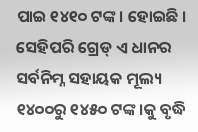ପାଇ ୧୪୧୦ ଟଙ୍କ। ହୋଇଛି । ସେହିପରି ଗ୍ରେଡ୍ ଏ ଧାନର ସର୍ବନିମ୍ନ ସହାୟକ ମୂଲ୍ୟ ୧୪୦୦ରୁ ୧୪୫୦ ଟଙ୍କ।କୁ ବୃଦ୍ଧି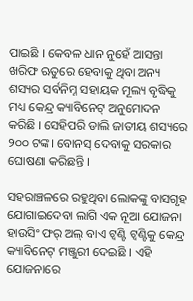ପାଇଛି । କେବଳ ଧାନ ନୁହେଁ ଆସନ୍ତା ଖରିଫ ଋତୁରେ ହେବାକୁ ଥିବା ଅନ୍ୟ ଶସ୍ୟର ସର୍ବନିମ୍ନ ସହାୟକ ମୂଲ୍ୟ ବୃଦ୍ଧିକୁ ମଧ୍ୟ କେନ୍ଦ୍ର କ୍ୟାବିନେଟ୍ ଅନୁମୋଦନ କରିଛି । ସେହିପରି ଡାଲି ଜାତୀୟ ଶସ୍ୟରେ ୨୦୦ ଟଙ୍କ। ବୋନସ୍ ଦେବାକୁ ସରକାର ଘୋଷଣା କରିଛନ୍ତି ।

ସହରାଞ୍ଚଳରେ ରହୁଥିବା ଲୋକଙ୍କୁ ବାସଗୃହ ଯୋଗାଇଦେବା ଲାଗି ଏକ ନୂଆ ଯୋଜନା ହାଉସିଂ ଫର୍ ଅଲ୍ ବାଏ ଟ୍ୱଣ୍ଟି ଟ୍ୱଣ୍ଟିକୁ କେନ୍ଦ୍ର କ୍ୟାବିନେଟ୍ ମଞ୍ଜୁରୀ ଦେଇଛି । ଏହି ଯୋଜନାରେ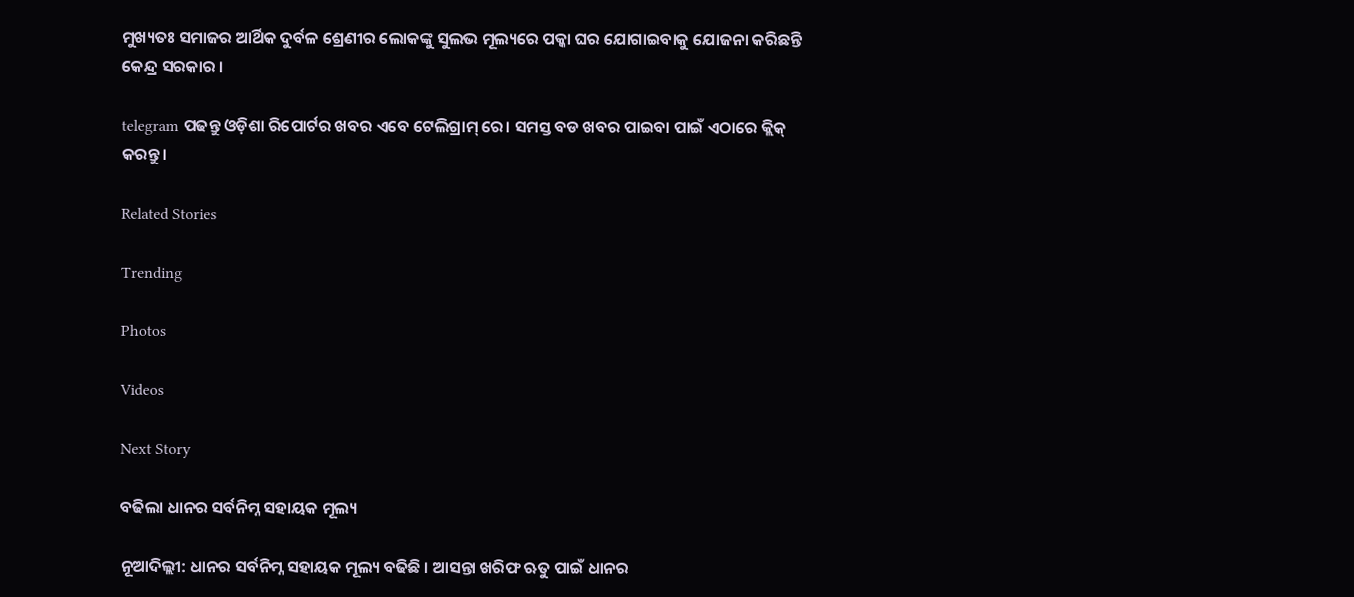ମୁଖ୍ୟତଃ ସମାଜର ଆର୍ଥିକ ଦୁର୍ବଳ ଶ୍ରେଣୀର ଲୋକଙ୍କୁ ସୁଲଭ ମୂଲ୍ୟରେ ପକ୍କା ଘର ଯୋଗାଇବାକୁ ଯୋଜନା କରିଛନ୍ତି କେନ୍ଦ୍ର ସରକାର ।

telegram ପଢନ୍ତୁ ଓଡ଼ିଶା ରିପୋର୍ଟର ଖବର ଏବେ ଟେଲିଗ୍ରାମ୍ ରେ। ସମସ୍ତ ବଡ ଖବର ପାଇବା ପାଇଁ ଏଠାରେ କ୍ଲିକ୍ କରନ୍ତୁ।

Related Stories

Trending

Photos

Videos

Next Story

ବଢିଲା ଧାନର ସର୍ବନିମ୍ନ ସହାୟକ ମୂଲ୍ୟ

ନୂଆଦିଲ୍ଲୀ: ଧାନର ସର୍ବନିମ୍ନ ସହାୟକ ମୂଲ୍ୟ ବଢିଛି । ଆସନ୍ତା ଖରିଫ ଋତୁ ପାଇଁ ଧାନର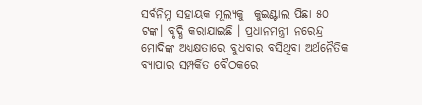ସର୍ବନିମ୍ନ ସହାୟକ ମୂଲ୍ୟକୁ  କୁଇଣ୍ଟାଲ ପିଛା ୫୦ ଟଙ୍କ। ବୃଦ୍ଧି କରାଯାଇଛି । ପ୍ରଧାନମନ୍ତ୍ରୀ ନରେନ୍ଦ୍ର ମୋଦିଙ୍କ ଅଧ୍ୟକ୍ଷତାରେ ବୁଧବାର ବସିଥିବା ଅର୍ଥନୈତିକ ବ୍ୟାପାର ସମ୍ପର୍କିତ ବୈଠକରେ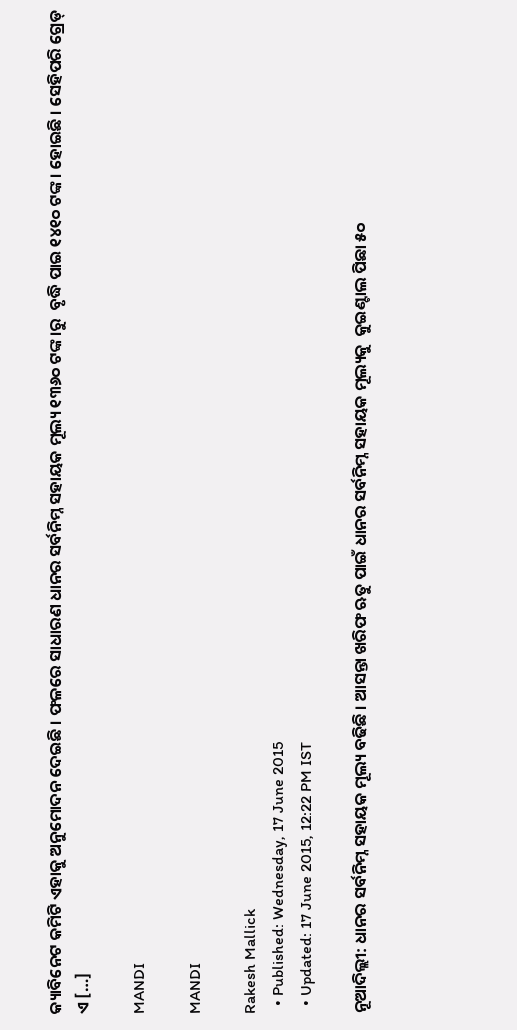କ୍ୟାବିନେଟ କମିଟି ଏହାକୁ ଅନୁମୋଦନ ଦେଇଛି । ଫଳରେ ସାଧାରଣ ଧାନର ସର୍ବନିମ୍ନ ସହାୟକ ମୂଲ୍ୟ ୧୩୬୦ ଟଙ୍କ।ରୁ  ବୃଦ୍ଧି ପାଇ ୧୪୧୦ ଟଙ୍କ। ହୋଇଛି । ସେହିପରି ଗ୍ରେଡ୍ ଏ […]

MANDI

MANDI

Rakesh Mallick
  • Published: Wednesday, 17 June 2015
  • Updated: 17 June 2015, 12:22 PM IST

ନୂଆଦିଲ୍ଲୀ: ଧାନର ସର୍ବନିମ୍ନ ସହାୟକ ମୂଲ୍ୟ ବଢିଛି । ଆସନ୍ତା ଖରିଫ ଋତୁ ପାଇଁ ଧାନର ସର୍ବନିମ୍ନ ସହାୟକ ମୂଲ୍ୟକୁ  କୁଇଣ୍ଟାଲ ପିଛା ୫୦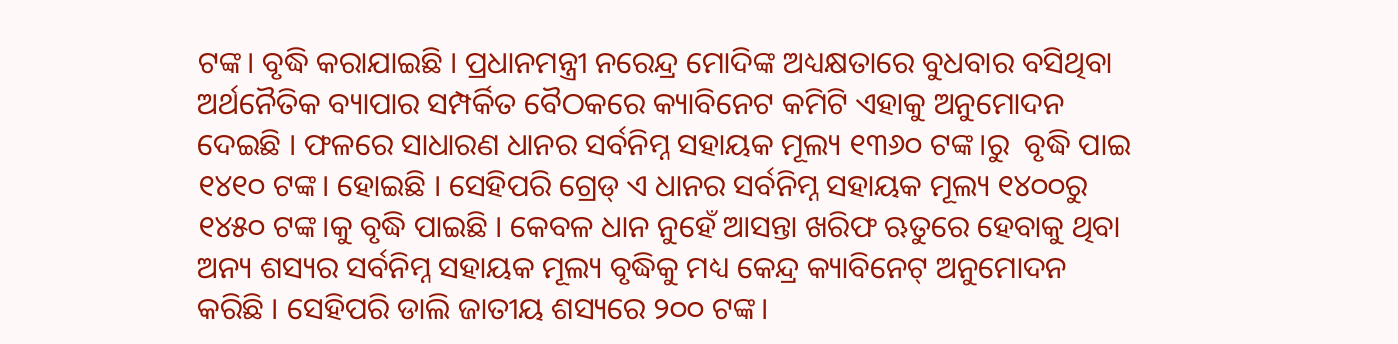ଟଙ୍କ। ବୃଦ୍ଧି କରାଯାଇଛି । ପ୍ରଧାନମନ୍ତ୍ରୀ ନରେନ୍ଦ୍ର ମୋଦିଙ୍କ ଅଧ୍ୟକ୍ଷତାରେ ବୁଧବାର ବସିଥିବା ଅର୍ଥନୈତିକ ବ୍ୟାପାର ସମ୍ପର୍କିତ ବୈଠକରେ କ୍ୟାବିନେଟ କମିଟି ଏହାକୁ ଅନୁମୋଦନ ଦେଇଛି । ଫଳରେ ସାଧାରଣ ଧାନର ସର୍ବନିମ୍ନ ସହାୟକ ମୂଲ୍ୟ ୧୩୬୦ ଟଙ୍କ।ରୁ  ବୃଦ୍ଧି ପାଇ ୧୪୧୦ ଟଙ୍କ। ହୋଇଛି । ସେହିପରି ଗ୍ରେଡ୍ ଏ ଧାନର ସର୍ବନିମ୍ନ ସହାୟକ ମୂଲ୍ୟ ୧୪୦୦ରୁ ୧୪୫୦ ଟଙ୍କ।କୁ ବୃଦ୍ଧି ପାଇଛି । କେବଳ ଧାନ ନୁହେଁ ଆସନ୍ତା ଖରିଫ ଋତୁରେ ହେବାକୁ ଥିବା ଅନ୍ୟ ଶସ୍ୟର ସର୍ବନିମ୍ନ ସହାୟକ ମୂଲ୍ୟ ବୃଦ୍ଧିକୁ ମଧ୍ୟ କେନ୍ଦ୍ର କ୍ୟାବିନେଟ୍ ଅନୁମୋଦନ କରିଛି । ସେହିପରି ଡାଲି ଜାତୀୟ ଶସ୍ୟରେ ୨୦୦ ଟଙ୍କ।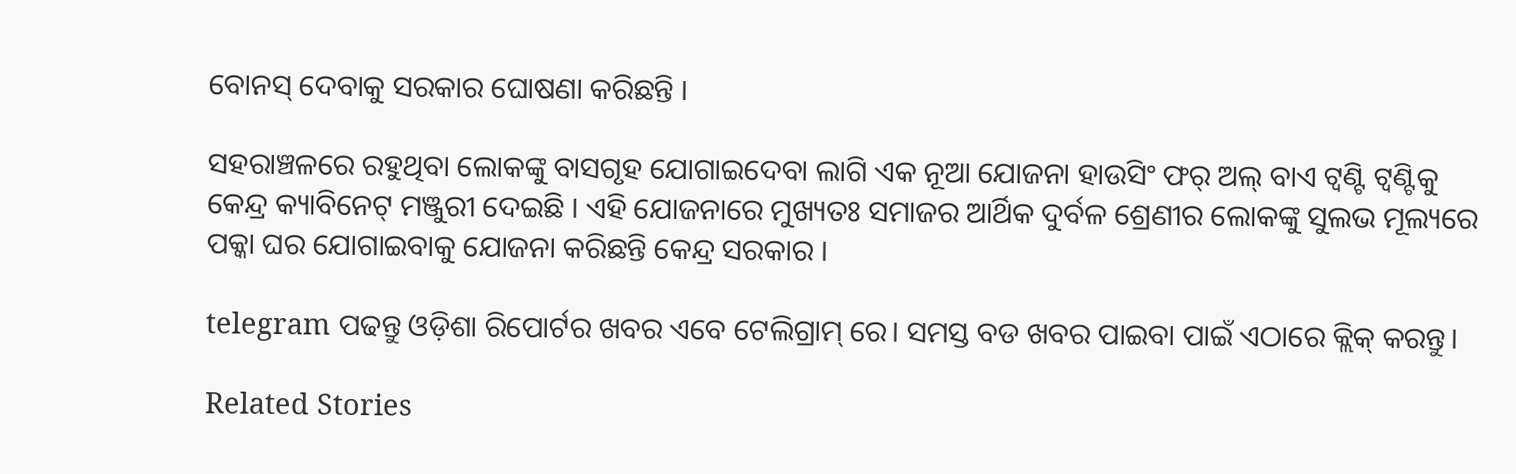ବୋନସ୍ ଦେବାକୁ ସରକାର ଘୋଷଣା କରିଛନ୍ତି ।

ସହରାଞ୍ଚଳରେ ରହୁଥିବା ଲୋକଙ୍କୁ ବାସଗୃହ ଯୋଗାଇଦେବା ଲାଗି ଏକ ନୂଆ ଯୋଜନା ହାଉସିଂ ଫର୍ ଅଲ୍ ବାଏ ଟ୍ୱଣ୍ଟି ଟ୍ୱଣ୍ଟିକୁ କେନ୍ଦ୍ର କ୍ୟାବିନେଟ୍ ମଞ୍ଜୁରୀ ଦେଇଛି । ଏହି ଯୋଜନାରେ ମୁଖ୍ୟତଃ ସମାଜର ଆର୍ଥିକ ଦୁର୍ବଳ ଶ୍ରେଣୀର ଲୋକଙ୍କୁ ସୁଲଭ ମୂଲ୍ୟରେ ପକ୍କା ଘର ଯୋଗାଇବାକୁ ଯୋଜନା କରିଛନ୍ତି କେନ୍ଦ୍ର ସରକାର ।

telegram ପଢନ୍ତୁ ଓଡ଼ିଶା ରିପୋର୍ଟର ଖବର ଏବେ ଟେଲିଗ୍ରାମ୍ ରେ। ସମସ୍ତ ବଡ ଖବର ପାଇବା ପାଇଁ ଏଠାରେ କ୍ଲିକ୍ କରନ୍ତୁ।

Related Stories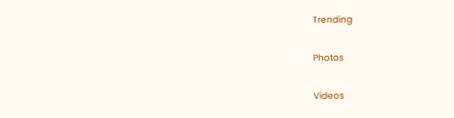Trending

Photos

Videos